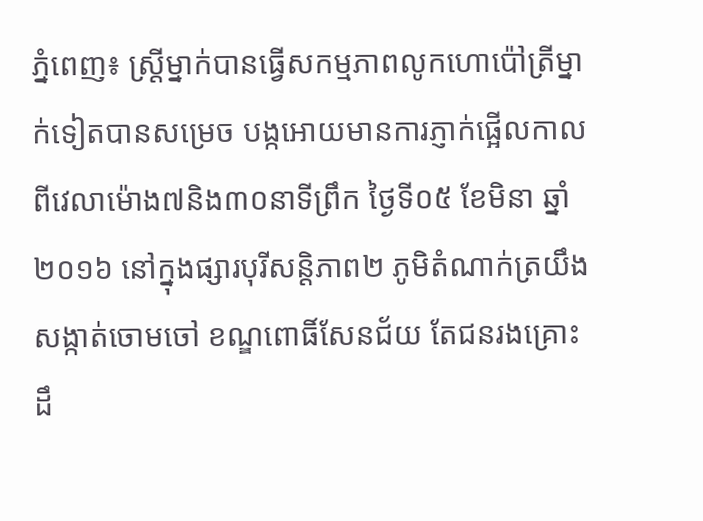ភ្នំពេញ៖ ស្រ្តីម្នាក់បានធ្វើសកម្មភាពលូកហោប៉ៅត្រីម្នាក់ទៀតបានសម្រេច បង្កអោយមានការភ្ញាក់ផ្អើលកាលពីវេលាម៉ោង៧និង៣០នាទីព្រឹក ថ្ងៃទី០៥ ខែមិនា ឆ្នាំ២០១៦ នៅក្នុងផ្សារបុរីសន្តិភាព២ ភូមិតំណាក់ត្រយឹង សង្កាត់ចោមចៅ ខណ្ឌពោធិ៍សែនជ័យ តែជនរងគ្រោះដឹ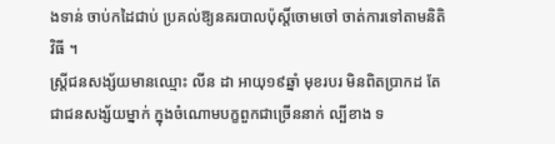ងទាន់ ចាប់កដៃជាប់ ប្រគល់ឱ្យនគរបាលប៉ុស្តិ៍ចោមចៅ ចាត់ការទៅតាមនិតិវិធី ។
ស្រ្តីជនសង្ស័យមានឈ្មោះ លីន ដា អាយុ១៩ឆ្នាំ មុខរបរ មិនពិតប្រាកដ តែជាជនសង្ស័យម្នាក់ ក្នុងចំណោមបក្ខពួកជាច្រើននាក់ ល្បីខាង ទ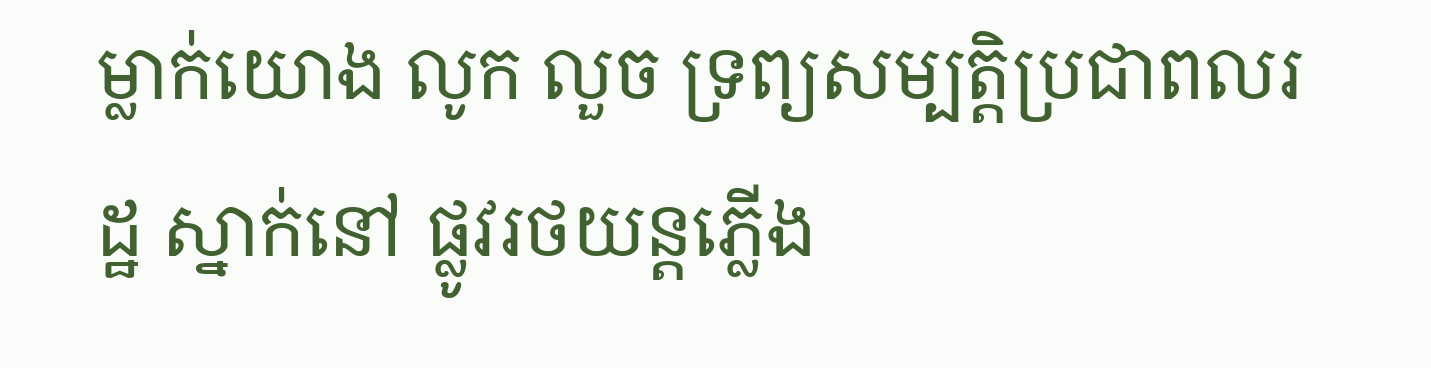ម្លាក់យោង លូក លួច ទ្រព្យសម្បត្តិប្រជាពលរដ្ឋ ស្នាក់នៅ ផ្លូវរថយន្តភ្លើង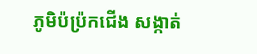ភូមិប៉ប៉្រកជើង សង្កាត់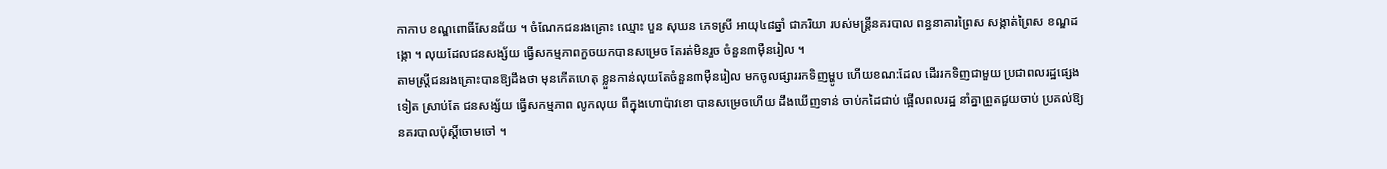កាកាប ខណ្ឌពោធិ៍សែនជ័យ ។ ចំណែកជនរងគ្រោះ ឈ្មោះ បួន សុឃន ភេទស្រី អាយុ៤៨ឆ្នាំ ជាភរិយា របស់មន្រ្តីនគរបាល ពន្ធនាគារព្រៃស សង្កាត់ព្រៃស ខណ្ឌដង្កោ ។ លុយដែលជនសង្ស័យ ធ្វើសកម្មភាពកួចយកបានសម្រេច តែរត់មិនរួច ចំនួន៣មុឺនរៀល ។
តាមស្រ្តីជនរងគ្រោះបានឱ្យដឹងថា មុនកើតហេតុ ខ្លួនកាន់លុយតែចំនួន៣មុឺនរៀល មកចូលផ្សាររកទិញម្ហូប ហើយខណ:ដែល ដើររកទិញជាមួយ ប្រជាពលរដ្ឋផ្សេងទៀត ស្រាប់តែ ជនសង្ស័យ ធ្វើសកម្មភាព លូកលុយ ពីក្នុងហោប៉ាវខោ បានសម្រេចហើយ ដឹងឃើញទាន់ ចាប់កដៃជាប់ ផ្អើលពលរដ្ឋ នាំគ្នាព្រួតជួយចាប់ ប្រគល់ឱ្យនគរបាលប៉ុស្តិ៍ចោមចៅ ។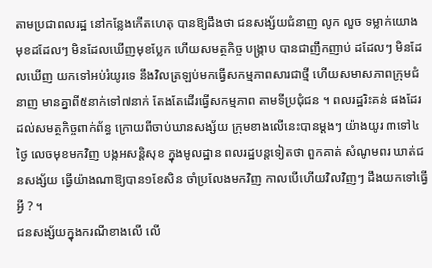តាមប្រជាពលរដ្ឋ នៅកន្លែងកើតហេតុ បានឱ្យដឹងថា ជនសង្ស័យជំនាញ លូក លួច ទម្លាក់យោង មុខដដែលៗ មិនដែលឃើញមុខប្លែក ហើយសមត្ថកិច្ច បង្ក្រាប បានជាញឹកញាប់ ដដែលៗ មិនដែលឃើញ យកទៅអប់រំយូរទេ នឹងវិលត្រឡប់មកធ្វើសកម្មភាពសារជាថ្មី ហើយសមាសភាពក្រុមជំនាញ មានគ្នាពី៥នាក់ទៅ៧នាក់ តែងតែដើរធ្វើសកម្មភាព តាមទីប្រជុំជន ។ ពលរដ្ឋរិះគន់ ផងដែរ ដល់សមត្ថកិច្ចពាក់ព័ន្ធ ក្រោយពីចាប់ឃានសង្ស័យ ក្រុមខាងលើនេះបានម្តងៗ យ៉ាងយូរ ៣ទៅ៤ថ្ងៃ លេចមុខមកវិញ បង្កអសន្តិសុខ ក្នុងមូលដ្ឋាន ពលរដ្ឋបន្តទៀតថា ពួកគាត់ សំណូមពរ ឃាត់ជនសង្ស័យ ធ្វើយ៉ាងណាឱ្យបាន១ខែសិន ចាំប្រលែងមកវិញ កាលបើហើយវិលវិញៗ ដឹងយកទៅធ្វើអ្វី ? ។
ជនសង្ស័យក្នុងករណីខាងលើ លើ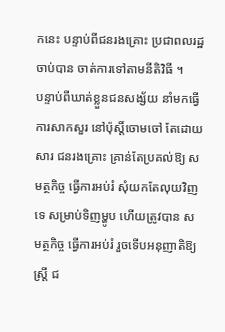កនេះ បន្ទាប់ពីជនរងគ្រោះ ប្រជាពលរដ្ឋ ចាប់បាន ចាត់ការទៅតាមនីតិវិធី ។
បន្ទាប់ពីឃាត់ខ្លួនជនសង្ស័យ នាំមកធ្វើការសាកសួរ នៅប៉ុស្តិ៍ចោមចៅ តែដោយសារ ជនរងគ្រោះ គ្រាន់តែប្រគល់ឱ្យ សមត្ថកិច្ច ធ្វើការអប់រំ សុំយកតែលុយវិញទេ សម្រាប់ទិញម្ហូប ហើយត្រូវបាន សមត្ថកិច្ច ធ្វើការអប់រំ រួចទើបអនុញាតិឱ្យស្រ្តី ជ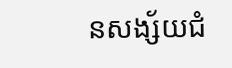នសង្ស័យជំ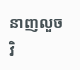នាញលួច វិ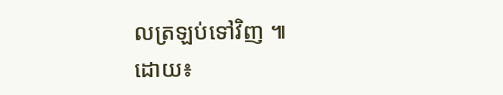លត្រឡប់ទៅវិញ ៕
ដោយ៖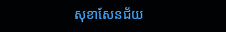សុខាសែនជ័យ